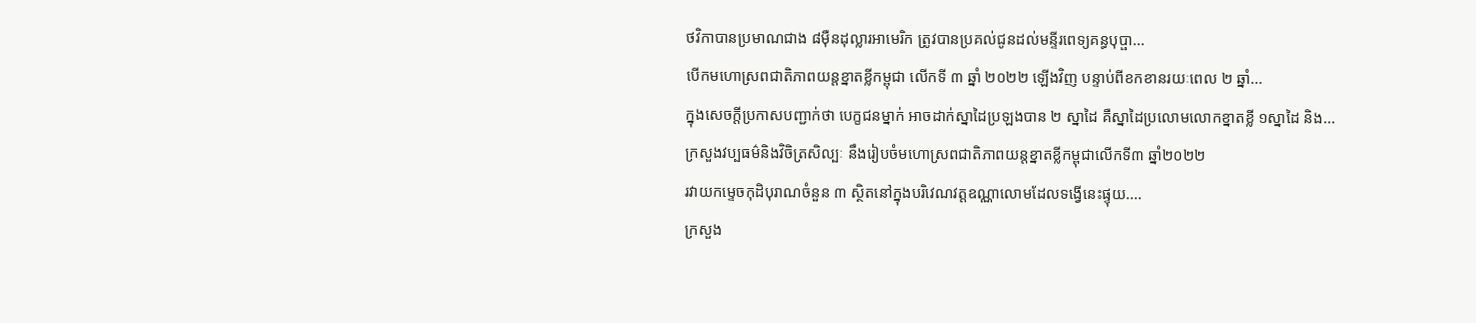ថវិកាបានប្រមាណជាង ៨ម៉ឺនដុល្លារអាមេរិក ត្រូវបានប្រគល់ជូនដល់មន្ទីរពេទ្យគន្ធបុប្ផា...
បើកមហោស្រពជាតិភាពយន្តខ្នាតខ្លីកម្ពុជា លើកទី ៣ ឆ្នាំ ២០២២ ឡើងវិញ បន្ទាប់ពីខកខានរយៈពេល ២ ឆ្នាំ...
ក្នុងសេចក្តីប្រកាសបញ្ជាក់ថា បេក្ខជនម្នាក់ អាចដាក់ស្នាដៃប្រឡងបាន ២ ស្នាដៃ គឺស្នាដៃប្រលោមលោកខ្នាតខ្លី ១ស្នាដៃ និង...
ក្រសួងវប្បធម៌និងវិចិត្រសិល្បៈ នឹងរៀបចំមហោស្រពជាតិភាពយន្តខ្នាតខ្លីកម្ពុជាលើកទី៣ ឆ្នាំ២០២២
រវាយកម្ទេចកុដិបុរាណចំនួន ៣ ស្ថិតនៅក្នុងបរិវេណវត្តឧណ្ណាលោមដែលទង្វើនេះផ្ទុយ....
ក្រសួង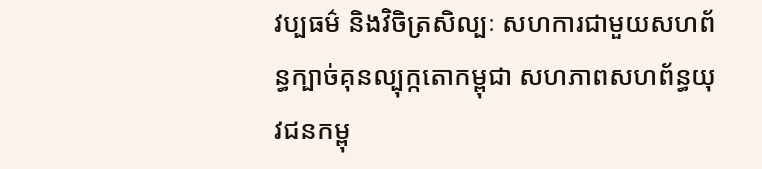វប្បធម៌ និងវិចិត្រសិល្បៈ សហការជាមួយសហព័ន្ធក្បាច់គុនល្បុក្កតោកម្ពុជា សហភាពសហព័ន្ធយុវជនកម្ពុ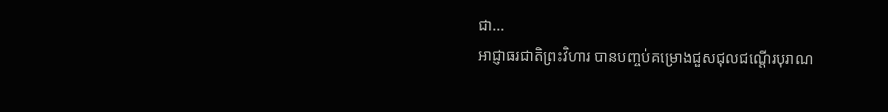ជា...
អាជ្ញាធរជាតិព្រះវិហារ បានបញ្ចប់គម្រោងជួសជុលជណ្តើរបុរាណ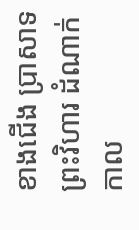ខាងជើង ប្រាសាទព្រះវិហារ ដំណាក់កាល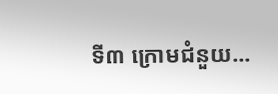ទី៣ ក្រោមជំនួយ...